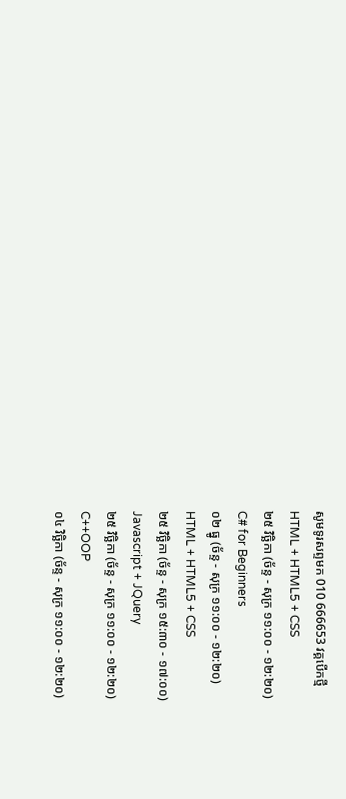សូមទូរសព្ទមក 010 666653 វគ្គបើកថ្មី
HTML + HTML5 + CSS
២៥ វិច្ឆិកា (ច័ន្ទ - សុក្រ ១១:០០ - ១២:២០)
C# for Beginners
០២ ធ្នូ (ច័ន្ទ - សុក្រ ១១:០០ - ១២:២០)
HTML + HTML5 + CSS
២៥ វិច្ឆិកា (ច័ន្ទ - សុក្រ ១៥:៣០ - ១៧:០០)
Javascript + JQuery
២៥ វិច្ឆិកា (ច័ន្ទ - សុក្រ ១១:០០ - ១២:២០)
C++OOP
០៤ វិច្ឆិកា (ច័ន្ទ - សុក្រ ១១:០០ - ១២:២០)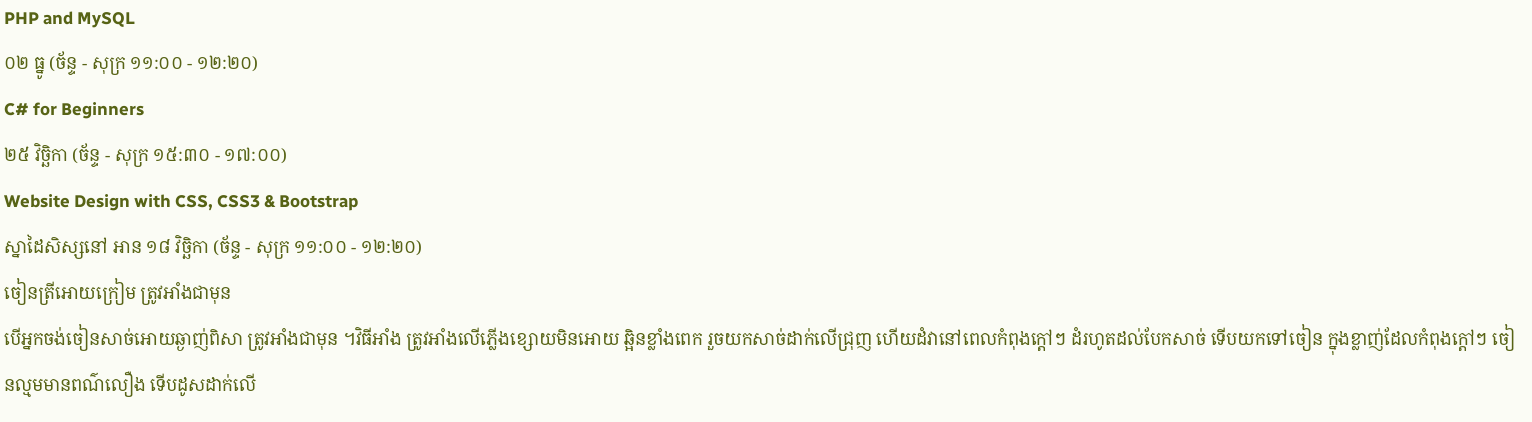PHP and MySQL
០២ ធ្នូ (ច័ន្ទ - សុក្រ ១១:០០ - ១២:២០)
C# for Beginners
២៥ វិច្ឆិកា (ច័ន្ទ - សុក្រ ១៥:៣០ - ១៧:០០)
Website Design with CSS, CSS3 & Bootstrap
ស្នាដៃសិស្សនៅ អាន ១៨ វិច្ឆិកា (ច័ន្ទ - សុក្រ ១១:០០ - ១២:២០)
ចៀនត្រីអោយក្រៀម ត្រូវអាំងជាមុន
បើអ្នកចង់ចៀនសាច់អោយឆ្ងាញ់ពិសា ត្រូវអាំងជាមុន ។វិធីអាំង ត្រូវអាំងលើភ្លើងខ្សោយមិនអោយ ឆ្អិនខ្លាំងពេក រួចយកសាច់ដាក់លើជ្រុញ ហើយដំវានៅពេលកំពុងក្តៅៗ ដំរហូតដល់បែកសាច់ ទើបយកទៅចៀន ក្នុងខ្លាញ់ដែលកំពុងក្តៅៗ ចៀនល្មមមានពណ៌លឿង ទើបដូសដាក់លើ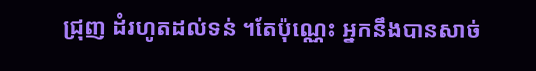ជ្រុញ ដំរហូតដល់ទន់ ។តែប៉ុណ្ណេះ អ្នកនឹងបានសាច់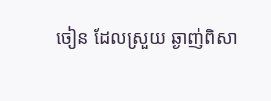ចៀន ដែលស្រួយ ឆ្ងាញ់ពិសា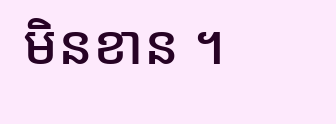មិនខាន ។